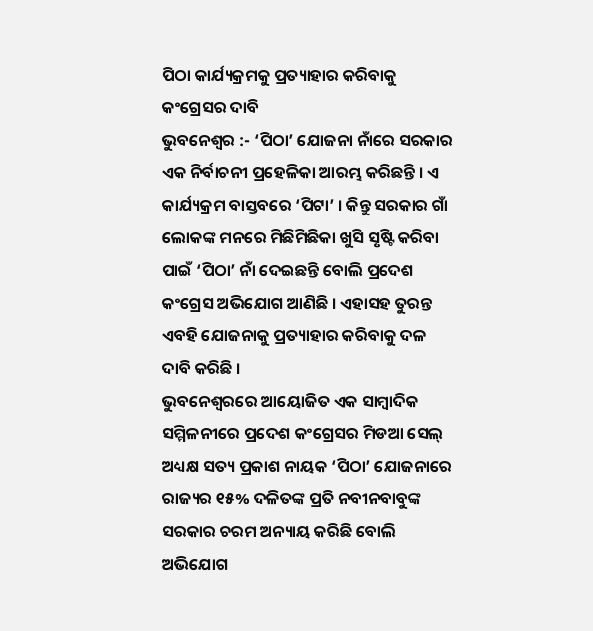ପିଠା କାର୍ଯ୍ୟକ୍ରମକୁ ପ୍ରତ୍ୟାହାର କରିବାକୁ କଂଗ୍ରେସର ଦାବି
ଭୁବନେଶ୍ୱର :- ‘ପିଠା’ ଯୋଜନା ନାଁରେ ସରକାର ଏକ ନିର୍ବାଚନୀ ପ୍ରହେଳିକା ଆରମ୍ଭ କରିଛନ୍ତି । ଏ କାର୍ଯ୍ୟକ୍ରମ ବାସ୍ତବରେ ‘ପିଟା’ । କିନ୍ତୁ ସରକାର ଗାଁ ଲୋକଙ୍କ ମନରେ ମିଛିମିଛିକା ଖୁସି ସୃଷ୍ଟି କରିବା ପାଇଁ ‘ପିଠା’ ନାଁ ଦେଇଛନ୍ତି ବୋଲି ପ୍ରଦେଶ କଂଗ୍ରେସ ଅଭିଯୋଗ ଆଣିଛି । ଏହାସହ ତୁରନ୍ତ ଏବହି ଯୋଜନାକୁ ପ୍ରତ୍ୟାହାର କରିବାକୁ ଦଳ ଦାବି କରିଛି ।
ଭୁବନେଶ୍ୱରରେ ଆୟୋଜିତ ଏକ ସାମ୍ବାଦିକ ସମ୍ମିଳନୀରେ ପ୍ରଦେଶ କଂଗ୍ରେସର ମିଡଆ ସେଲ୍ ଅଧ୍ୟକ୍ଷ ସତ୍ୟ ପ୍ରକାଶ ନାୟକ ‘ପିଠା’ ଯୋଜନାରେ ରାଜ୍ୟର ୧୫% ଦଳିତଙ୍କ ପ୍ରତି ନବୀନବାବୁଙ୍କ ସରକାର ଚରମ ଅନ୍ୟାୟ କରିଛି ବୋଲି ଅଭିଯୋଗ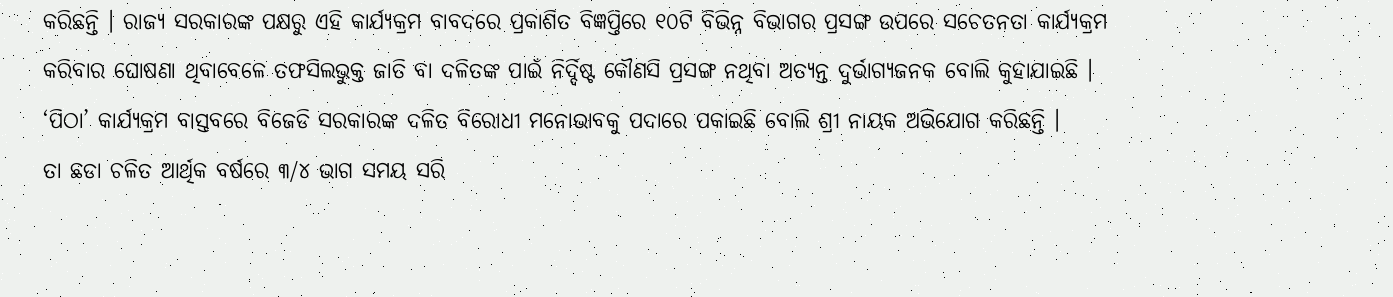କରିଛନ୍ତି । ରାଜ୍ୟ ସରକାରଙ୍କ ପକ୍ଷରୁ ଏହି କାର୍ଯ୍ୟକ୍ରମ ବାବଦରେ ପ୍ରକାଶିତ ବିଜ୍ଞପ୍ତିରେ ୧୦ଟି ବିଭିନ୍ନ ବିଭାଗର ପ୍ରସଙ୍ଗ ଉପରେ ସଚେତନତା କାର୍ଯ୍ୟକ୍ରମ କରିବାର ଘୋଷଣା ଥିବାବେଳେ ତଫସିଲଭୁକ୍ତ ଜାତି ବା ଦଳିତଙ୍କ ପାଇଁ ନିର୍ଦ୍ଦିଷ୍ଟ କୌଣସି ପ୍ରସଙ୍ଗ ନଥିବା ଅତ୍ୟନ୍ତ ଦୁର୍ଭାଗ୍ୟଜନକ ବୋଲି କୁହାଯାଇଛି । ‘ପିଠା’ କାର୍ଯ୍ୟକ୍ରମ ବାସ୍ତବରେ ବିଜେଡି ସରକାରଙ୍କ ଦଳିତ ବିରୋଧୀ ମନୋଭାବକୁ ପଦାରେ ପକାଇଛି ବୋଲି ଶ୍ରୀ ନାୟକ ଅଭିଯୋଗ କରିଛନ୍ତି ।
ତା ଛଡା ଚଳିତ ଆର୍ଥିକ ବର୍ଷରେ ୩/୪ ଭାଗ ସମୟ ସରି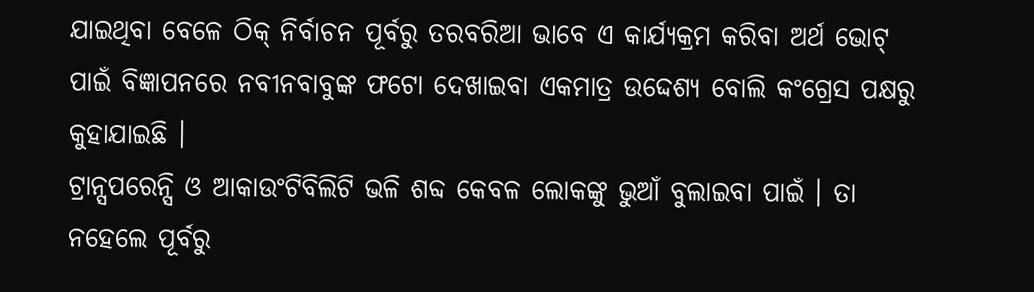ଯାଇଥିବା ବେଳେ ଠିକ୍ ନିର୍ବାଚନ ପୂର୍ବରୁ ତରବରିଆ ଭାବେ ଏ କାର୍ଯ୍ୟକ୍ରମ କରିବା ଅର୍ଥ ଭୋଟ୍ ପାଇଁ ବିଜ୍ଞାପନରେ ନବୀନବାବୁଙ୍କ ଫଟୋ ଦେଖାଇବା ଏକମାତ୍ର ଉଦ୍ଦେଶ୍ୟ ବୋଲି କଂଗ୍ରେସ ପକ୍ଷରୁ କୁହାଯାଇଛି ।
ଟ୍ରାନ୍ସପରେନ୍ସି ଓ ଆକାଉଂଟିବିଲିଟି ଭଳି ଶବ୍ଦ କେବଳ ଲୋକଙ୍କୁ ଭୁଆଁ ବୁଲାଇବା ପାଇଁ । ତା ନହେଲେ ପୂର୍ବରୁ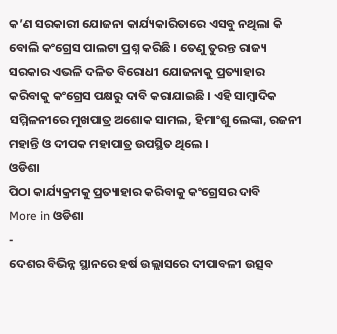କ’ଣ ସରକାରୀ ଯୋଜନା କାର୍ଯ୍ୟକାରିତାରେ ଏସବୁ ନଥିଲା କି ବୋଲି କଂଗ୍ରେସ ପାଲଟା ପ୍ରଶ୍ନ କରିଛି । ତେଣୁ ତୁରନ୍ତ ରାଜ୍ୟ ସରକାର ଏଭଳି ଦଳିତ ବିରୋଧୀ ଯୋଜନାକୁ ପ୍ରତ୍ୟାହାର କରିବାକୁ କଂଗ୍ରେସ ପକ୍ଷରୁ ଦାବି କରାଯାଇଛି । ଏହି ସାମ୍ବାଦିକ ସମ୍ମିଳନୀରେ ମୁଖପାତ୍ର ଅଶୋକ ସାମଲ, ହିମାଂଶୁ ଲେଙ୍କା, ରଜନୀ ମହାନ୍ତି ଓ ଦୀପକ ମହାପାତ୍ର ଉପସ୍ଥିତ ଥିଲେ ।
ଓଡିଶା
ପିଠା କାର୍ଯ୍ୟକ୍ରମକୁ ପ୍ରତ୍ୟାହାର କରିବାକୁ କଂଗ୍ରେସର ଦାବି
More in ଓଡିଶା
-
ଦେଶର ବିଭିନ୍ନ ସ୍ଥାନରେ ହର୍ଷ ଉଲ୍ଲାସରେ ଦୀପାବଳୀ ଉତ୍ସବ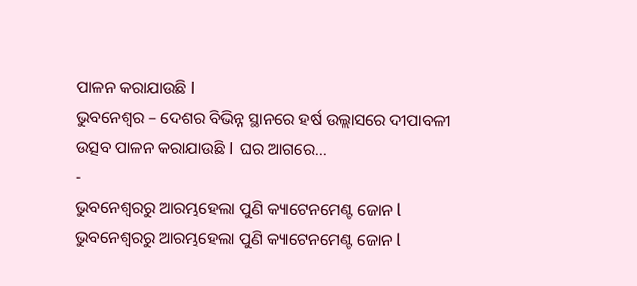ପାଳନ କରାଯାଉଛି ا
ଭୁବନେଶ୍ୱର – ଦେଶର ବିଭିନ୍ନ ସ୍ଥାନରେ ହର୍ଷ ଉଲ୍ଲାସରେ ଦୀପାବଳୀ ଉତ୍ସବ ପାଳନ କରାଯାଉଛି ا ଘର ଆଗରେ...
-
ଭୁବନେଶ୍ୱରରୁ ଆରମ୍ଭହେଲା ପୁଣି କ୍ୟାଟେନମେଣ୍ଟ ଜୋନ l
ଭୁବନେଶ୍ୱରରୁ ଆରମ୍ଭହେଲା ପୁଣି କ୍ୟାଟେନମେଣ୍ଟ ଜୋନ l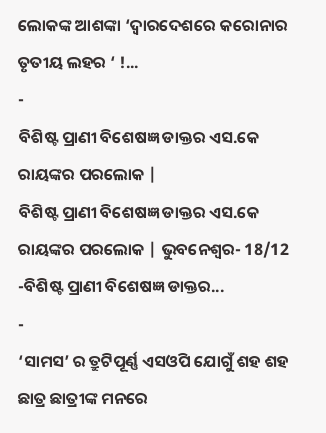ଲୋକଙ୍କ ଆଶଙ୍କା ‘ଦ୍ୱାରଦେଶରେ କରୋନାର ତୃତୀୟ ଲହର ‘ !...
-
ବିଶିଷ୍ଟ ପ୍ରାଣୀ ବିଶେଷଜ୍ଞ ଡାକ୍ତର ଏସ.କେ ରାୟଙ୍କର ପରଲୋକ |
ବିଶିଷ୍ଟ ପ୍ରାଣୀ ବିଶେଷଜ୍ଞ ଡାକ୍ତର ଏସ.କେ ରାୟଙ୍କର ପରଲୋକ | ଭୁବନେଶ୍ୱର- 18/12 -ବିଶିଷ୍ଟ ପ୍ରାଣୀ ବିଶେଷଜ୍ଞ ଡାକ୍ତର...
-
‘ସାମସ’ ର ତ୍ରୁଟିପୂର୍ଣ୍ଣ ଏସଓପି ଯୋଗୁଁ ଶହ ଶହ ଛାତ୍ର ଛାତ୍ରୀଙ୍କ ମନରେ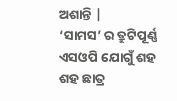ଅଶାନ୍ତି |
‘ସାମସ’ ର ତ୍ରୁଟିପୂର୍ଣ୍ଣ ଏସଓପି ଯୋଗୁଁ ଶହ ଶହ ଛାତ୍ର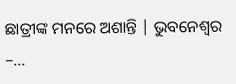ଛାତ୍ରୀଙ୍କ ମନରେ ଅଶାନ୍ତି | ଭୁବନେଶ୍ୱର –...